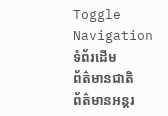Toggle Navigation
ទំព័រដើម
ព័ត៌មានជាតិ
ព័ត៌មានអន្តរ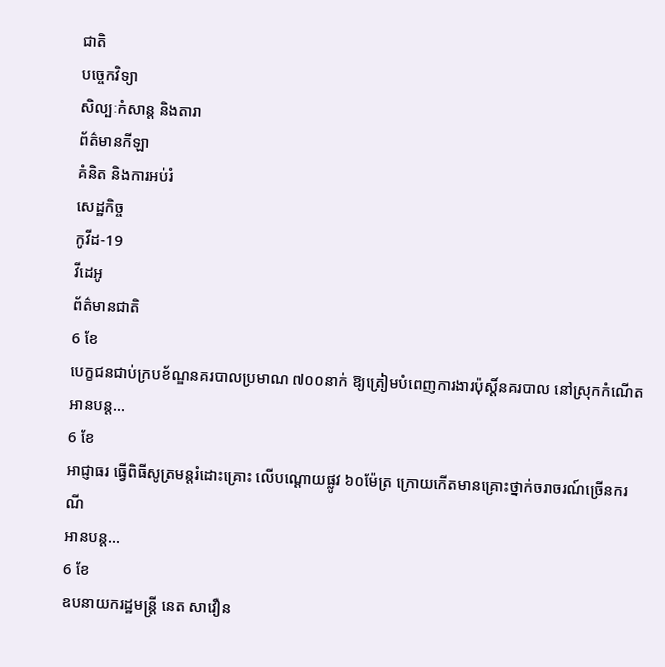ជាតិ
បច្ចេកវិទ្យា
សិល្បៈកំសាន្ត និងតារា
ព័ត៌មានកីឡា
គំនិត និងការអប់រំ
សេដ្ឋកិច្ច
កូវីដ-19
វីដេអូ
ព័ត៌មានជាតិ
6 ខែ
បេក្ខជនជាប់ក្របខ័ណ្ឌនគរបាលប្រមាណ ៧០០នាក់ ឱ្យត្រៀមបំពេញការងារប៉ុស្តិ៍នគរបាល នៅស្រុកកំណើត
អានបន្ត...
6 ខែ
អាជ្ញាធរ ធ្វើពិធីសូត្រមន្តរំដោះគ្រោះ លើបណ្តោយផ្លូវ ៦០ម៉ែត្រ ក្រោយកើតមានគ្រោះថ្នាក់ចរាចរណ៍ច្រើនករណី
អានបន្ត...
6 ខែ
ឧបនាយករដ្ឋមន្ដ្រី នេត សាវឿន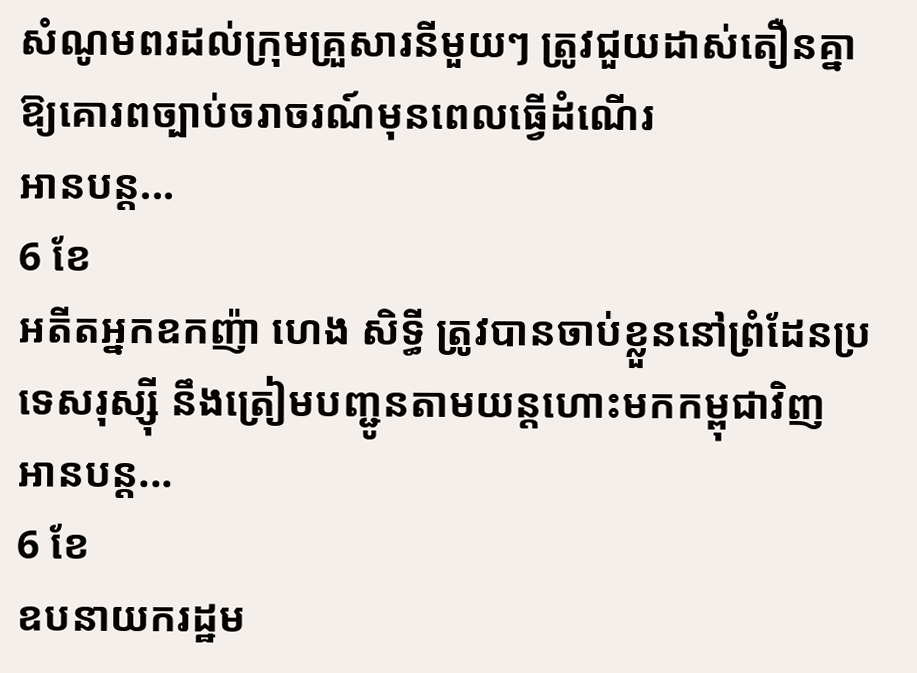សំណូមពរដល់ក្រុមគ្រួសារនីមួយៗ ត្រូវជួយដាស់តឿនគ្នា ឱ្យគោរពច្បាប់ចរាចរណ៍មុនពេលធ្វើដំណើរ
អានបន្ត...
6 ខែ
អតីតអ្នកឧកញ៉ា ហេង សិទ្ធី ត្រូវបានចាប់ខ្លួននៅព្រំដែនប្រទេសរុស្ស៊ី នឹងត្រៀមបញ្ជូនតាមយន្តហោះមកកម្ពុជាវិញ
អានបន្ត...
6 ខែ
ឧបនាយករដ្ឋម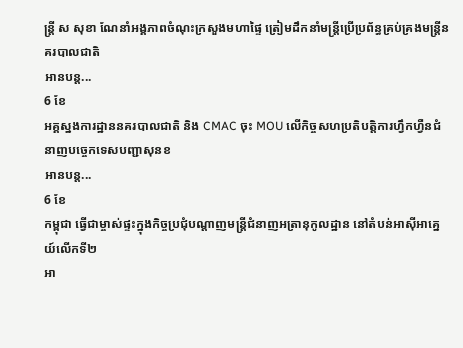ន្រ្តី ស សុខា ណែនាំអង្គភាពចំណុះក្រសួងមហាផ្ទៃ ត្រៀមដឹកនាំមន្រ្តីប្រើប្រព័ន្ធគ្រប់គ្រងមន្រ្តីនគរបាលជាតិ
អានបន្ត...
6 ខែ
អគ្គស្នងការដ្ឋាននគរបាលជាតិ និង CMAC ចុះ MOU លើកិច្ចសហប្រតិបត្តិការហ្វឹកហ្វឺនជំនាញបច្ចេកទេសបញ្ជាសុនខ
អានបន្ត...
6 ខែ
កម្ពុជា ធ្វើជាម្ចាស់ផ្ទះក្នុងកិច្ចប្រជុំបណ្តាញមន្ត្រីជំនាញអត្រានុកូលដ្ឋាន នៅតំបន់អាស៊ីអាគ្នេយ៍លើកទី២
អា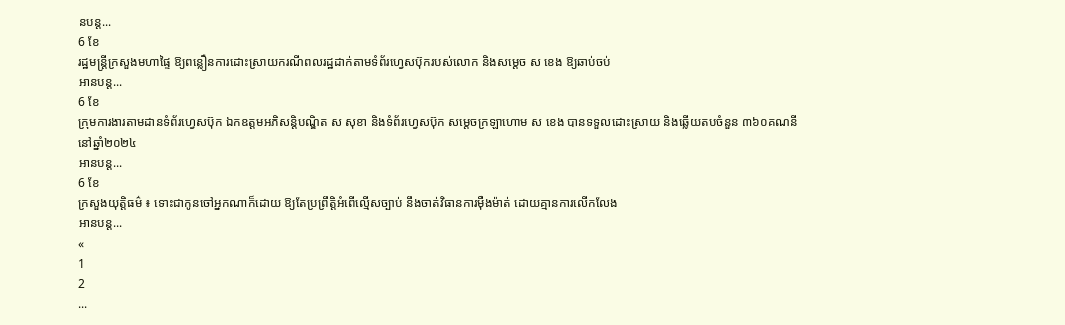នបន្ត...
6 ខែ
រដ្ឋមន្ត្រីក្រសួងមហាផ្ទៃ ឱ្យពន្លឿនការដោះស្រាយករណីពលរដ្ឋដាក់តាមទំព័រហ្វេសប៊ុករបស់លោក និងសម្ដេច ស ខេង ឱ្យឆាប់ចប់
អានបន្ត...
6 ខែ
ក្រុមការងារតាមដានទំព័រហ្វេសប៊ុក ឯកឧត្តមអភិសន្ដិបណ្ឌិត ស សុខា និងទំព័រហ្វេសប៊ុក សម្តេចក្រឡាហោម ស ខេង បានទទួលដោះស្រាយ និងឆ្លើយតបចំនួន ៣៦០គណនី នៅឆ្នាំ២០២៤
អានបន្ត...
6 ខែ
ក្រសួងយុត្តិធម៌ ៖ ទោះជាកូនចៅអ្នកណាក៏ដោយ ឱ្យតែប្រព្រឹត្តិអំពើល្មើសច្បាប់ នឹងចាត់វិធានការម៉ឺងម៉ាត់ ដោយគ្មានការលើកលែង
អានបន្ត...
«
1
2
...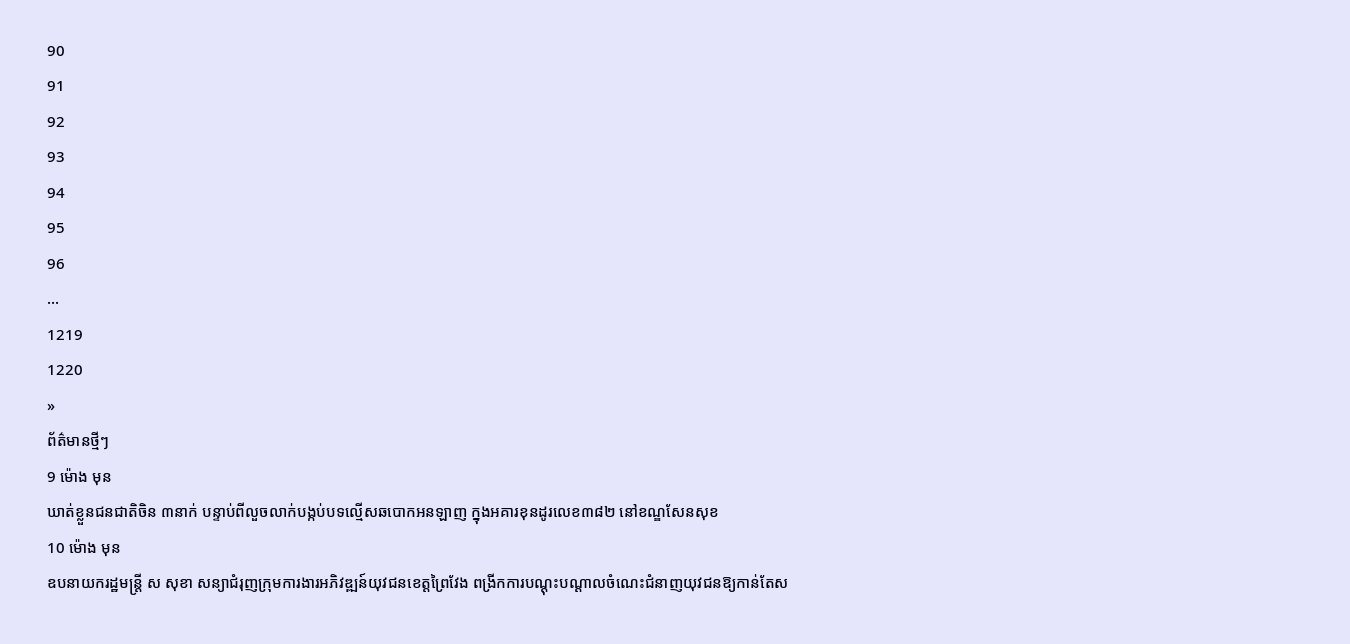90
91
92
93
94
95
96
...
1219
1220
»
ព័ត៌មានថ្មីៗ
9 ម៉ោង មុន
ឃាត់ខ្លួនជនជាតិចិន ៣នាក់ បន្ទាប់ពីលួចលាក់បង្កប់បទល្មើសឆបោកអនឡាញ ក្នុងអគារខុនដូរលេខ៣៨២ នៅខណ្ឌសែនសុខ
10 ម៉ោង មុន
ឧបនាយករដ្ឋមន្ត្រី ស សុខា សន្យាជំរុញក្រុមការងារអភិវឌ្ឍន៍យុវជនខេត្តព្រៃវែង ពង្រីកការបណ្ដុះបណ្ដាលចំណេះជំនាញយុវជនឱ្យកាន់តែស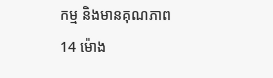កម្ម និងមានគុណភាព
14 ម៉ោង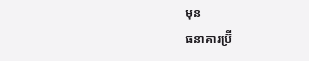មុន
ធនាគារប្រ៊ី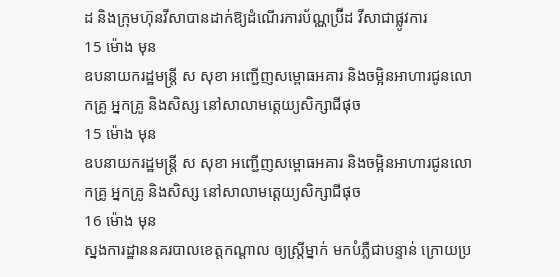ដ និងក្រុមហ៊ុនវីសាបានដាក់ឱ្យដំណើរការប័ណ្ណប្រ៊ីដ វីសាជាផ្លូវការ
15 ម៉ោង មុន
ឧបនាយករដ្ឋមន្ត្រី ស សុខា អញ្ជើញសម្ពោធអគារ និងចម្អិនអាហារជូនលោកគ្រូ អ្នកគ្រូ និងសិស្ស នៅសាលាមត្តេយ្យសិក្សាជីផុច
15 ម៉ោង មុន
ឧបនាយករដ្ឋមន្ត្រី ស សុខា អញ្ជើញសម្ពោធអគារ និងចម្អិនអាហារជូនលោកគ្រូ អ្នកគ្រូ និងសិស្ស នៅសាលាមត្តេយ្យសិក្សាជីផុច
16 ម៉ោង មុន
ស្នងការដ្ឋាននគរបាលខេត្តកណ្តាល ឲ្យស្រ្តីម្នាក់ មកបំភ្លឺជាបន្ទាន់ ក្រោយប្រ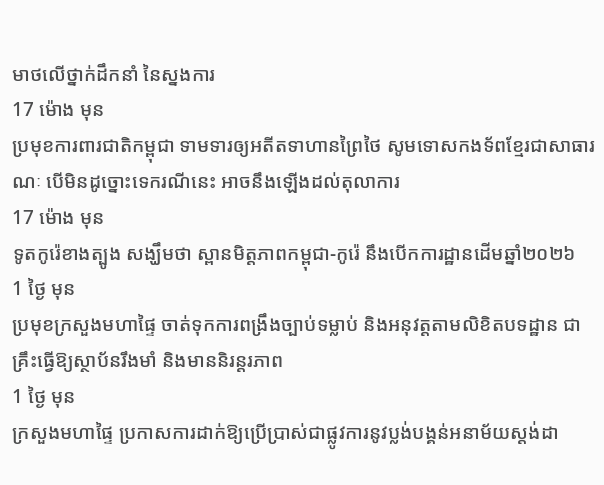មាថលើថ្នាក់ដឹកនាំ នៃស្នងការ
17 ម៉ោង មុន
ប្រមុខការពារជាតិកម្ពុជា ទាមទារឲ្យអតីតទាហានព្រៃថៃ សូមទោសកងទ័ពខ្មែរជាសាធារណៈ បើមិនដូច្នោះទេករណីនេះ អាចនឹងឡើងដល់តុលាការ
17 ម៉ោង មុន
ទូតកូរ៉េខាងត្បូង សង្ឃឹមថា ស្ពានមិត្តភាពកម្ពុជា-កូរ៉េ នឹងបើកការដ្ឋានដើមឆ្នាំ២០២៦
1 ថ្ងៃ មុន
ប្រមុខក្រសួងមហាផ្ទៃ ចាត់ទុកការពង្រឹងច្បាប់ទម្លាប់ និងអនុវត្តតាមលិខិតបទដ្ឋាន ជាគ្រឹះធ្វើឱ្យស្ថាប័នរឹងមាំ និងមាននិរន្តរភាព
1 ថ្ងៃ មុន
ក្រសួងមហាផ្ទៃ ប្រកាសការដាក់ឱ្យប្រើប្រាស់ជាផ្លូវការនូវប្លង់បង្គន់អនាម័យស្តង់ដា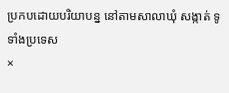ប្រកបដោយបរិយាបន្ន នៅតាមសាលាឃុំ សង្កាត់ ទូទាំងប្រទេស
×